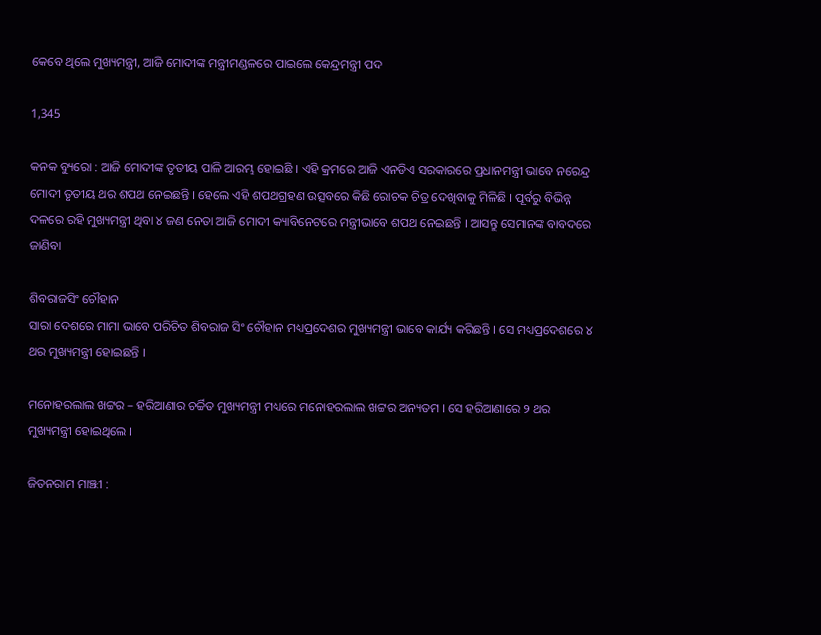କେବେ ଥିଲେ ମୁଖ୍ୟମନ୍ତ୍ରୀ, ଆଜି ମୋଦୀଙ୍କ ମନ୍ତ୍ରୀମଣ୍ଡଳରେ ପାଇଲେ କେନ୍ଦ୍ରମନ୍ତ୍ରୀ ପଦ

1,345

କନକ ବ୍ୟୁରୋ : ଆଜି ମୋଦୀଙ୍କ ତୃତୀୟ ପାଳି ଆରମ୍ଭ ହୋଇଛି । ଏହି କ୍ରମରେ ଆଜି ଏନଡିଏ ସରକାରରେ ପ୍ରଧାନମନ୍ତ୍ରୀ ଭାବେ ନରେନ୍ଦ୍ର ମୋଦୀ ତୃତୀୟ ଥର ଶପଥ ନେଇଛନ୍ତି । ହେଲେ ଏହି ଶପଥଗ୍ରହଣ ଉତ୍ସବରେ କିଛି ରୋଚକ ଚିତ୍ର ଦେଖିବାକୁ ମିଳିଛି । ପୂର୍ବରୁ ବିଭିନ୍ନ ଦଳରେ ରହି ମୁଖ୍ୟମନ୍ତ୍ରୀ ଥିବା ୪ ଜଣ ନେତା ଆଜି ମୋଦୀ କ୍ୟାବିନେଟରେ ମନ୍ତ୍ରୀଭାବେ ଶପଥ ନେଇଛନ୍ତି । ଆସନ୍ତୁ ସେମାନଙ୍କ ବାବଦରେ ଜାଣିବା

ଶିବରାଜସିଂ ଚୌହାନ
ସାରା ଦେଶରେ ମାମା ଭାବେ ପରିଚିତ ଶିବରାଜ ସିଂ ଚୌହାନ ମଧ୍ୟପ୍ରଦେଶର ମୁଖ୍ୟମନ୍ତ୍ରୀ ଭାବେ କାର୍ଯ୍ୟ କରିଛନ୍ତି । ସେ ମଧ୍ୟପ୍ରଦେଶରେ ୪ ଥର ମୁଖ୍ୟମନ୍ତ୍ରୀ ହୋଇଛନ୍ତି ।

ମନୋହରଲାଲ ଖଟ୍ଟର – ହରିଆଣାର ଚର୍ଚ୍ଚିତ ମୁଖ୍ୟମନ୍ତ୍ରୀ ମଧ୍ୟରେ ମନୋହରଲାଲ ଖଟ୍ଟର ଅନ୍ୟତମ । ସେ ହରିଆଣାରେ ୨ ଥର ମୁଖ୍ୟମନ୍ତ୍ରୀ ହୋଇଥିଲେ ।

ଜିତନରାମ ମାଞ୍ଝୀ :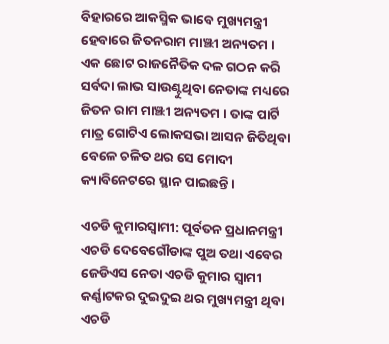ବିହାରରେ ଆକସ୍ମିକ ଭାବେ ମୁଖ୍ୟମନ୍ତ୍ରୀ ହେବାରେ ଜିତନରାମ ମାଞ୍ଝୀ ଅନ୍ୟତମ । ଏକ ଛୋଟ ରାଜନୈତିକ ଦଳ ଗଠନ କରି ସର୍ବଦା ଲାଭ ସାଉଣ୍ଟୁଥିବା ନେତାଙ୍କ ମଧ୍ୟରେ ଜିତନ ରାମ ମାଞ୍ଝୀ ଅନ୍ୟତମ । ତାଙ୍କ ପାର୍ଟି ମାତ୍ର ଗୋଟିଏ ଲୋକସଭା ଆସନ ଜିତିଥିବା ବେଳେ ଚଳିତ ଥର ସେ ମୋଦୀ କ୍ୟାବିନେଟରେ ସ୍ଥାନ ପାଇଛନ୍ତି ।

ଏଚଡି କୁମାରସ୍ୱାମୀ: ପୂର୍ବତନ ପ୍ରଧାନମନ୍ତ୍ରୀ ଏଚଡି ଦେବେଗୌଡାଙ୍କ ପୁଅ ତଥା ଏବେର ଜେଡିଏସ ନେତା ଏଚଡି କୁମାର ସ୍ୱାମୀ କର୍ଣ୍ଣାଟକର ଦୁଇଦୁଇ ଥର ମୁଖ୍ୟମନ୍ତ୍ରୀ ଥିବା ଏଚଡି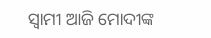ସ୍ୱାମୀ ଆଜି ମୋଦୀଙ୍କ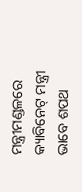ମନ୍ତ୍ରୀମଣ୍ଡଳରେ କ୍ୟାବିନେଟ୍ ମନ୍ତ୍ରୀ ଭାବେ ଶପଥ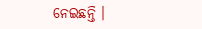ନେଇଛନ୍ତି ।